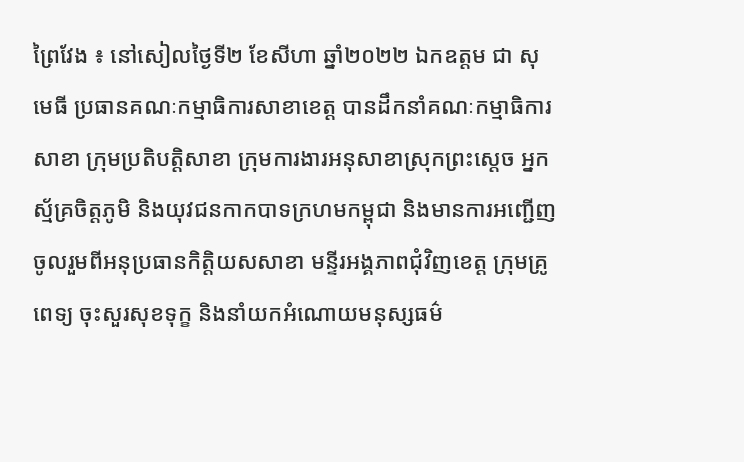ព្រៃវែង ៖ នៅសៀលថ្ងៃទី២ ខែសីហា ឆ្នាំ២០២២ ឯកឧត្តម ជា សុមេធី ប្រធានគណៈកម្មាធិការសាខាខេត្ត បានដឹកនាំគណៈកម្មាធិការសាខា ក្រុមប្រតិបត្តិសាខា ក្រុមការងារអនុសាខាស្រុកព្រះស្តេច អ្នកស្ម័គ្រចិត្តភូមិ និងយុវជនកាកបាទក្រហមកម្ពុជា និងមានការអញ្ជើញចូលរួមពីអនុប្រធានកិត្តិយសសាខា មន្ទីរអង្គភាពជុំវិញខេត្ត ក្រុមគ្រូពេទ្យ ចុះសួរសុខទុក្ខ និងនាំយកអំណោយមនុស្សធម៌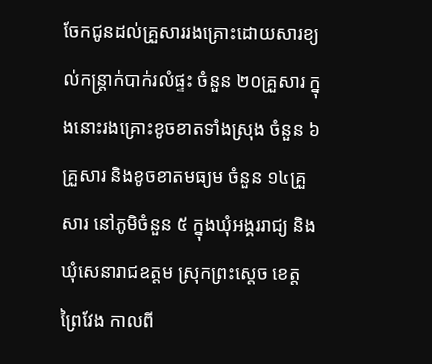ចែកជូនដល់គ្រួសាររងគ្រោះដោយសារខ្យល់កន្ត្រាក់បាក់រលំផ្ទះ ចំនួន ២០គ្រួសារ ក្នុងនោះរងគ្រោះខូចខាតទាំងស្រុង ចំនួន ៦គ្រួសារ និងខូចខាតមធ្យម ចំនួន ១៤គ្រួសារ នៅភូមិចំនួន ៥ ក្នុងឃុំអង្គររាជ្យ និងឃុំសេនារាជឧត្តម ស្រុកព្រះស្តេច ខេត្តព្រៃវែង កាលពី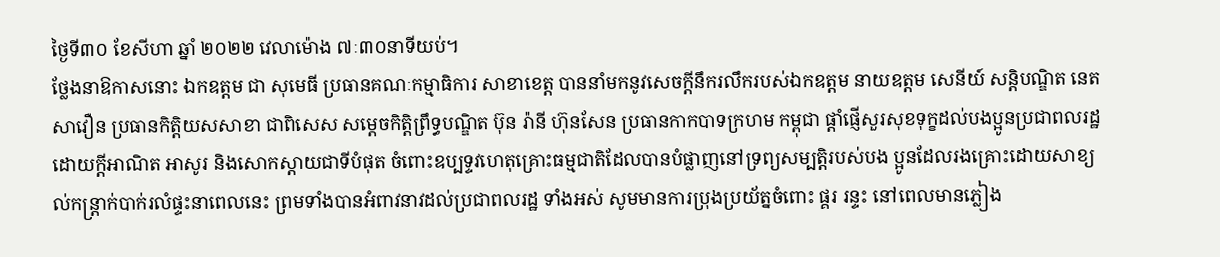ថ្ងៃទី៣០ ខែសីហា ឆ្នាំ ២០២២ វេលាម៉ោង ៧ៈ៣០នាទីយប់។
ថ្លែងនាឱកាសនោះ ឯកឧត្តម ជា សុមេធី ប្រធានគណៈកម្មាធិការ សាខាខេត្ត បាននាំមកនូវសេចក្តីនឹករលឹករបស់ឯកឧត្តម នាយឧត្តម សេនីយ៍ សន្តិបណ្ឌិត នេត សាវឿន ប្រធានកិត្តិយសសាខា ជាពិសេស សម្តេចកិត្តិព្រឹទ្ធបណ្ឌិត ប៊ុន រ៉ានី ហ៊ុនសែន ប្រធានកាកបាទក្រហម កម្ពុជា ផ្តាំផ្ញើសួរសុខទុក្ខដល់បងប្អូនប្រជាពលរដ្ឋ ដោយក្តីអាណិត អាសូរ និងសោកស្តាយជាទីបំផុត ចំពោះឧប្បទ្ទវហេតុគ្រោះធម្មជាតិដែលបានបំផ្លាញនៅទ្រព្យសម្បត្តិរបស់បង ប្អូនដែលរងគ្រោះដោយសាខ្យល់កន្រ្តាក់បាក់រលំផ្ទះនាពេលនេះ ព្រមទាំងបានអំពាវនាវដល់ប្រជាពលរដ្ឋ ទាំងអស់ សូមមានការប្រុងប្រយ័ត្នចំពោះ ផ្គរ រន្ទះ នៅពេលមានភ្លៀង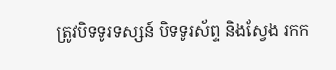ត្រូវបិទទូរទស្សន៍ បិទទូរស័ព្ទ និងស្វែង រកក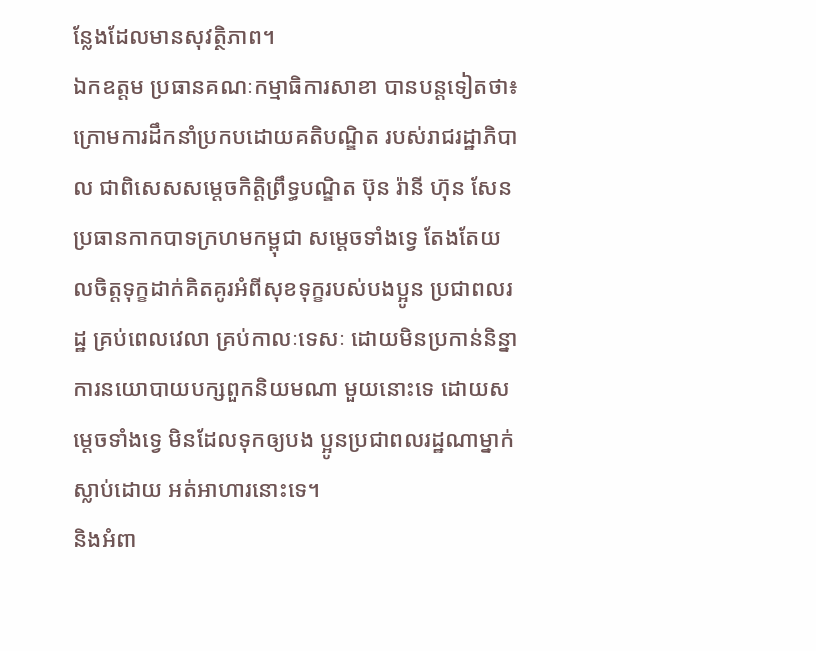ន្លែងដែលមានសុវត្ថិភាព។
ឯកឧត្តម ប្រធានគណៈកម្មាធិការសាខា បានបន្តទៀតថា៖ ក្រោមការដឹកនាំប្រកបដោយគតិបណ្ឌិត របស់រាជរដ្ឋាភិបាល ជាពិសេសសម្តេចកិត្តិព្រឹទ្ធបណ្ឌិត ប៊ុន រ៉ានី ហ៊ុន សែន ប្រធានកាកបាទក្រហមកម្ពុជា សម្ដេចទាំងទ្វេ តែងតែយលចិត្តទុក្ខដាក់គិតគូរអំពីសុខទុក្ខរបស់បងប្អូន ប្រជាពលរដ្ឋ គ្រប់ពេលវេលា គ្រប់កាលៈទេសៈ ដោយមិនប្រកាន់និន្នាការនយោបាយបក្សពួកនិយមណា មួយនោះទេ ដោយសម្ដេចទាំងទ្វេ មិនដែលទុកឲ្យបង ប្អូនប្រជាពលរដ្ឋណាម្នាក់ស្លាប់ដោយ អត់អាហារនោះទេ។
និងអំពា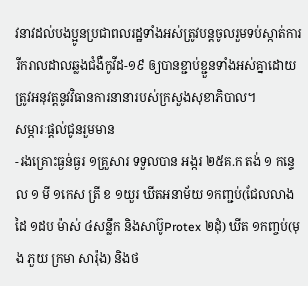វនាវដល់បងប្អូនប្រជាពលរដ្ឋទាំងអស់ត្រូវបន្តចូលរួមទប់ស្កាត់ការរីករាលដាលឆ្លងជំងឺកូវីដ-១៩ ឲ្យបានខ្ជាប់ខ្ជួនទាំងអស់គ្នាដោយត្រូវអនុវត្តនូវវិធានការនានារបស់ក្រសួងសុខាភិបាល។
សម្ភារៈផ្តល់ជូនរួមមាន
-រងគ្រោះធ្ងន់ធ្ងរ ១គ្រួសារ ទទួលបាន អង្ករ ២៥គ.ក តង់ ១ កន្ទេល ១ មី ១កេស ត្រី ខ ១យួរ ឃីតអនាម័យ ១កញ្ជប់(ជែលលាងដៃ ១ដប ម៉ាស់ ៤សន្លឹក និងសាប៊ូProtex ២ដុំ) ឃីត ១កញ្ចប់(មុង ភួយ ក្រមា សារ៉ុង) និងថ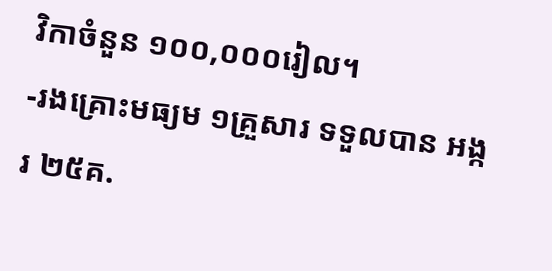វិកាចំនួន ១០០,០០០រៀល។
-រងគ្រោះមធ្យម ១គ្រួសារ ទទួលបាន អង្ករ ២៥គ.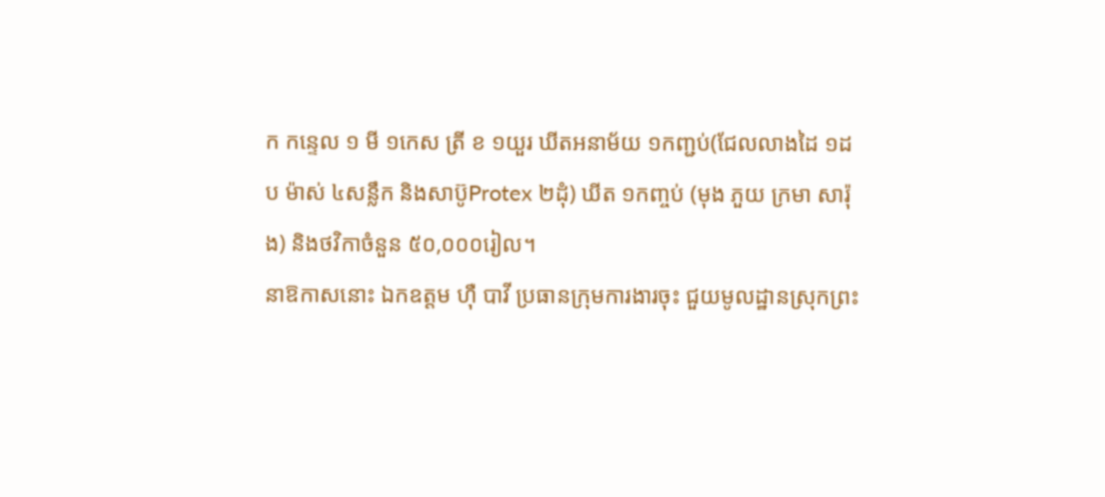ក កន្ទេល ១ មី ១កេស ត្រី ខ ១យួរ ឃីតអនាម័យ ១កញ្ជប់(ជែលលាងដៃ ១ដប ម៉ាស់ ៤សន្លឹក និងសាប៊ូProtex ២ដុំ) ឃីត ១កញ្ចប់ (មុង ភួយ ក្រមា សារ៉ុង) និងថវិកាចំនួន ៥០,០០០រៀល។
នាឱកាសនោះ ឯកឧត្តម ហ៊ឺ បាវី ប្រធានក្រុមការងារចុះ ជួយមូលដ្ឋានស្រុកព្រះ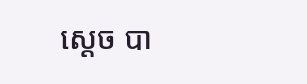ស្តេច បា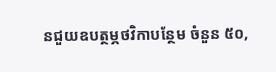នជួយឧបត្ថម្ភថវិកាបន្ថែម ចំនួន ៥០,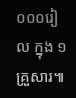០០០រៀល ក្នុង ១គ្រួសារ៕